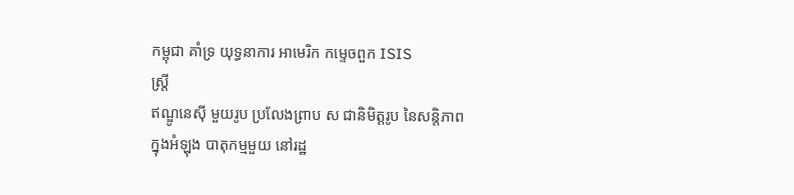កម្ពុជា គាំទ្រ យុទ្ធនាការ អាមេរិក កម្ទេចពួក ISIS
ស្ត្រី
ឥណ្ឌូនេស៊ី មួយរូប ប្រលែងព្រាប ស ជានិមិត្តរូប នៃសន្តិភាព
ក្នុងអំឡុង បាតុកម្មមួយ នៅរដ្ឋ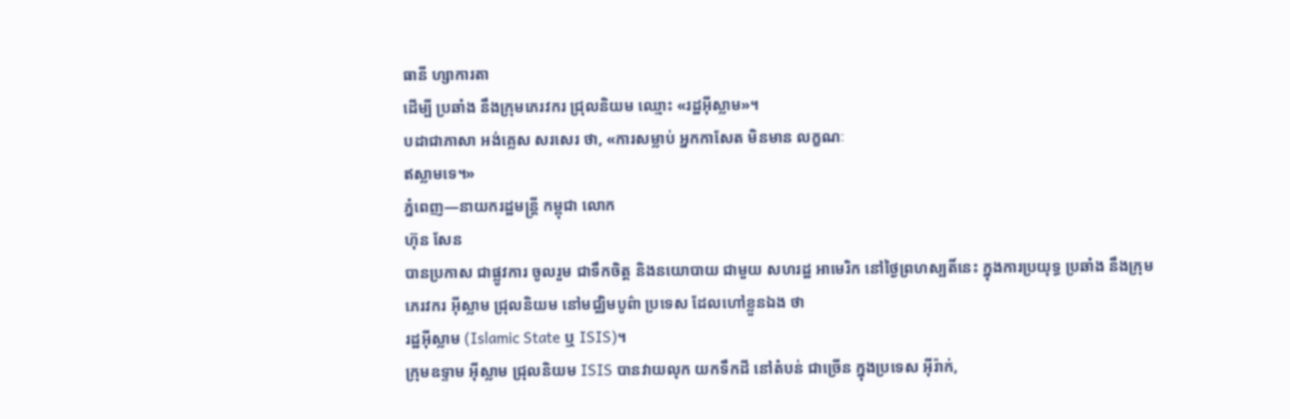ធានី ហ្សាការតា
ដើម្បី ប្រឆាំង នឹងក្រុមភេរវករ ជ្រុលនិយម ឈ្មោះ «រដ្ឋអ៊ីស្លាម»។
បដាជាភាសា អង់គ្លេស សរសេរ ថា, «ការសម្លាប់ អ្នកកាសែត មិនមាន លក្ខណៈ
ឥស្លាមទេ។»
ភ្នំពេញ—នាយករដ្ឋមន្ត្រី កម្ពុជា លោក
ហ៊ុន សែន
បានប្រកាស ជាផ្លូវការ ចូលរួម ជាទឹកចិត្ត និងនយោបាយ ជាមួយ សហរដ្ឋ អាមេរិក នៅថ្ងៃព្រហស្បតិ៍នេះ ក្នុងការប្រយុទ្ធ ប្រឆាំង នឹងក្រុម
ភេរវករ អ៊ីស្លាម ជ្រុលនិយម នៅមជ្ឈិមបូព៌ា ប្រទេស ដែលហៅខ្លួនឯង ថា
រដ្ឋអ៊ីស្លាម (Islamic State ឬ ISIS)។
ក្រុមឧទ្ទាម អ៊ីស្លាម ជ្រុលនិយម ISIS បានវាយលុក យកទឹកដី នៅតំបន់ ជាច្រើន ក្នុងប្រទេស អ៊ីរ៉ាក់,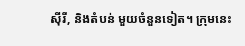ស៊ីរី, និងតំបន់ មួយចំនួនទៀត។ ក្រុមនេះ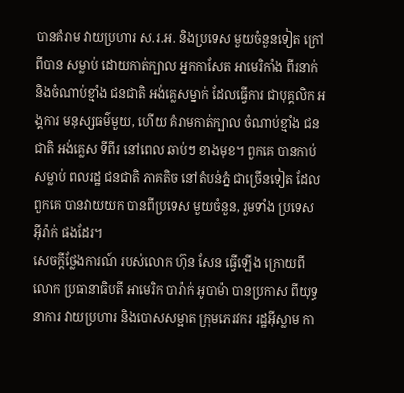បានគំរាម វាយប្រហារ ស.រ.អ. និងប្រទេស មួយចំនួនទៀត ក្រៅពីបាន សម្លាប់ ដោយកាត់ក្បាល អ្នកកាសែត អាមេរិកាំង ពីរនាក់ និងចំណាប់ខ្មាំង ជនជាតិ អង់គ្លេសម្នាក់ ដែលធ្វើការ ជាបុគ្គលិក អង្គការ មនុស្សធម៌មួយ, ហើយ គំរាមកាត់ក្បាល ចំណាប់ខ្មាំង ជនជាតិ អង់គ្លេស ទីពីរ នៅពេល ឆាប់ៗ ខាងមុខ។ ពួកគេ បានកាប់សម្លាប់ ពលរដ្ឋ ជនជាតិ ភាគតិច នៅតំបន់ភ្នំ ជាច្រើនទៀត ដែលពួកគេ បានវាយយក បានពីប្រទេស មួយចំនួន, រួមទាំង ប្រទេស អ៊ីរ៉ាក់ ផងដែរ។
សេចក្តីថ្លែងការណ៍ របស់លោក ហ៊ុន សែន ធ្វើឡើង ក្រោយពីលោក ប្រធានាធិបតី អាមេរិក បារ៉ាក់ អូបាម៉ា បានប្រកាស ពីយុទ្ធនាការ វាយប្រហារ និងបោសសម្អាត ក្រុមភេរវករ រដ្ឋអ៊ីស្លាម កា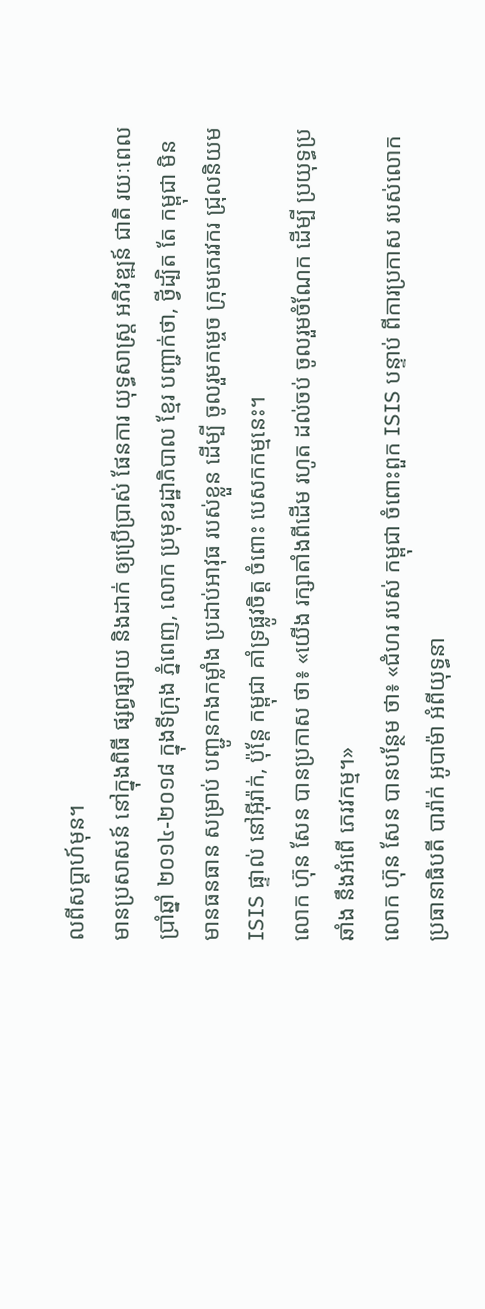លពីសប្តាហ៍មុន។
មានប្រសាសន៍ នៅក្នុងពិធី ផ្សព្វផ្សាយ និងដាក់ ឲ្យប្រើប្រាស់ ផែនការ យុទ្ធសាស្ដ្រ អភិវឌ្ឍន៍ ជាតិ រយៈពេល ប្រាំឆ្នាំ ២០១៤-២០១៨ ក្នុងទីក្រុង ភ្នំពេញ, លោក ប្រមុខរដ្ឋាភិបាល ខ្មែរ បញ្ជាក់ថា, ថ្វីដ្បិត តែ កម្ពុជា មិនមានធនធាន សម្រាប់ បញ្ជូនកងកម្លាំង ប្រដាប់អាវុធ របស់ខ្លួន ដើម្បី ចូលរួមកម្ចេច ក្រុមភេរវករ ជ្រុលនិយម ISIS ផ្ទាល់ នៅអ៊ីរ៉ាក់, ប៉ុន្តែ កម្ពុជា គាំទ្រផ្លូវចិត្ត ចំពោះ បេសកកម្មនេះ។
លោក ហ៊ុន សែន បានប្រកាស ថា៖ «យើង រក្សាតាំងពីដើម រហូត ដល់ចប់ ចូលរួមចំណែក ដើម្បី ប្រយុទ្ធប្រឆាំង នឹងអំពើ ភេរវកម្ម។»
លោក ហ៊ុន សែន បានបន្ថែម ថា៖ «ជំហរ របស់ កម្ពុជា ចំពោះពួក ISIS បន្ទាប់ ពីការប្រកាស របស់លោក ប្រធានាធិបតី បារ៉ាក់ អូបាម៉ា អំពីយុទ្ធនា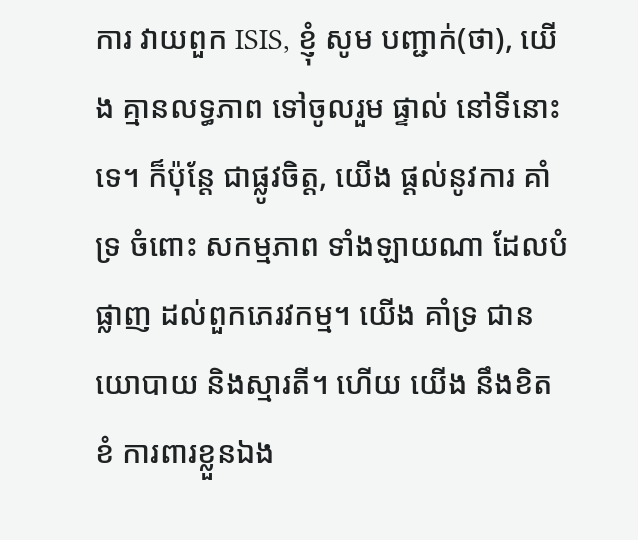ការ វាយពួក ISIS, ខ្ញុំ សូម បញ្ជាក់(ថា), យើង គ្មានលទ្ធភាព ទៅចូលរួម ផ្ទាល់ នៅទីនោះទេ។ ក៏ប៉ុន្តែ ជាផ្លូវចិត្ត, យើង ផ្តល់នូវការ គាំទ្រ ចំពោះ សកម្មភាព ទាំងឡាយណា ដែលបំផ្លាញ ដល់ពួកភេរវកម្ម។ យើង គាំទ្រ ជានយោបាយ និងស្មារតី។ ហើយ យើង នឹងខិតខំ ការពារខ្លួនឯង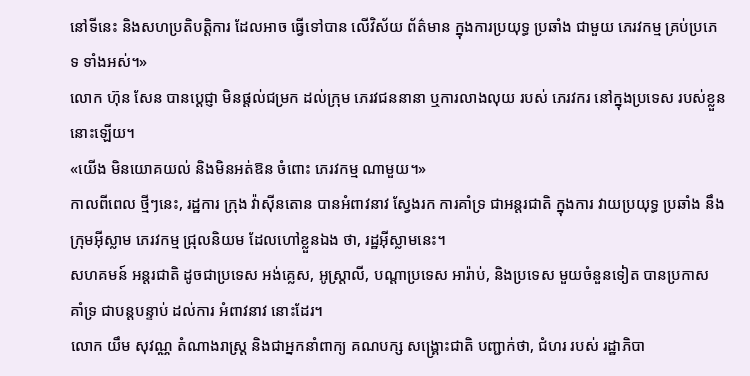នៅទីនេះ និងសហប្រតិបត្តិការ ដែលអាច ធ្វើទៅបាន លើវិស័យ ព័ត៌មាន ក្នុងការប្រយុទ្ធ ប្រឆាំង ជាមួយ ភេរវកម្ម គ្រប់ប្រភេទ ទាំងអស់។»
លោក ហ៊ុន សែន បានប្តេជ្ញា មិនផ្តល់ជម្រក ដល់ក្រុម ភេរវជននានា ឬការលាងលុយ របស់ ភេរវករ នៅក្នុងប្រទេស របស់ខ្លួន នោះឡើយ។
«យើង មិនយោគយល់ និងមិនអត់ឱន ចំពោះ ភេរវកម្ម ណាមួយ។»
កាលពីពេល ថ្មីៗនេះ, រដ្ឋការ ក្រុង វ៉ាស៊ីនតោន បានអំពាវនាវ ស្វែងរក ការគាំទ្រ ជាអន្តរជាតិ ក្នុងការ វាយប្រយុទ្ធ ប្រឆាំង នឹងក្រុមអ៊ីស្លាម ភេរវកម្ម ជ្រុលនិយម ដែលហៅខ្លួនឯង ថា, រដ្ឋអ៊ីស្លាមនេះ។
សហគមន៍ អន្តរជាតិ ដូចជាប្រទេស អង់គ្លេស, អូស្ត្រាលី, បណ្តាប្រទេស អារ៉ាប់, និងប្រទេស មួយចំនួនទៀត បានប្រកាស គាំទ្រ ជាបន្តបន្ទាប់ ដល់ការ អំពាវនាវ នោះដែរ។
លោក យឹម សុវណ្ណ តំណាងរាស្ដ្រ និងជាអ្នកនាំពាក្យ គណបក្ស សង្គ្រោះជាតិ បញ្ជាក់ថា, ជំហរ របស់ រដ្ឋាភិបា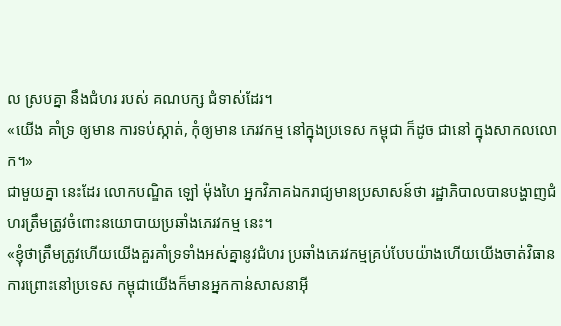ល ស្របគ្នា នឹងជំហរ របស់ គណបក្ស ជំទាស់ដែរ។
«យើង គាំទ្រ ឲ្យមាន ការទប់ស្កាត់, កុំឲ្យមាន ភេរវកម្ម នៅក្នុងប្រទេស កម្ពុជា ក៏ដូច ជានៅ ក្នុងសាកលលោក។»
ជាមួយគ្នា នេះដែរ លោកបណ្ឌិត ឡៅ ម៉ុងហៃ អ្នកវិភាគឯករាជ្យមានប្រសាសន៍ថា រដ្ឋាភិបាលបានបង្ហាញជំហរត្រឹមត្រូវចំពោះនយោបាយប្រឆាំងភេរវកម្ម នេះ។
«ខ្ញុំថាត្រឹមត្រូវហើយយើងគួរគាំទ្រទាំងអស់គ្នានូវជំហរ ប្រឆាំងភេរវកម្មគ្រប់បែបយ៉ាងហើយយើងចាត់វិធានការព្រោះនៅប្រទេស កម្ពុជាយើងក៏មានអ្នកកាន់សាសនាអ៊ី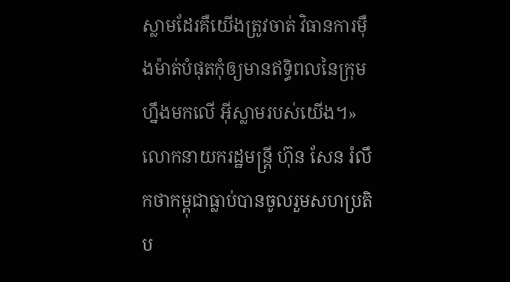ស្លាមដែរគឺយើងត្រូវចាត់ វិធានការម៉ឺងម៉ាត់បំផុតកុំឲ្យមានឥទ្ធិពលនៃក្រុមហ្នឹងមកលើ អ៊ីស្លាមរបស់យើង។»
លោកនាយករដ្ឋមន្ត្រី ហ៊ុន សែន រំលឹកថាកម្ពុជាធ្លាប់បានចូលរួមសហប្រតិប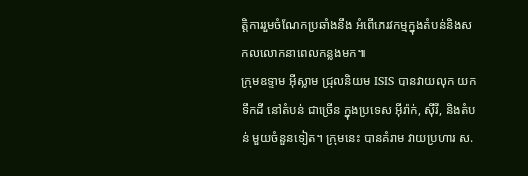ត្តិការរួមចំណែកប្រឆាំងនឹង អំពើភេរវកម្មក្នុងតំបន់និងសកលលោកនាពេលកន្លងមក៕
ក្រុមឧទ្ទាម អ៊ីស្លាម ជ្រុលនិយម ISIS បានវាយលុក យកទឹកដី នៅតំបន់ ជាច្រើន ក្នុងប្រទេស អ៊ីរ៉ាក់, ស៊ីរី, និងតំបន់ មួយចំនួនទៀត។ ក្រុមនេះ បានគំរាម វាយប្រហារ ស.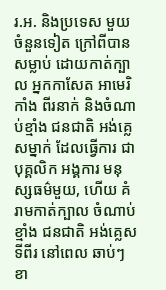រ.អ. និងប្រទេស មួយចំនួនទៀត ក្រៅពីបាន សម្លាប់ ដោយកាត់ក្បាល អ្នកកាសែត អាមេរិកាំង ពីរនាក់ និងចំណាប់ខ្មាំង ជនជាតិ អង់គ្លេសម្នាក់ ដែលធ្វើការ ជាបុគ្គលិក អង្គការ មនុស្សធម៌មួយ, ហើយ គំរាមកាត់ក្បាល ចំណាប់ខ្មាំង ជនជាតិ អង់គ្លេស ទីពីរ នៅពេល ឆាប់ៗ ខា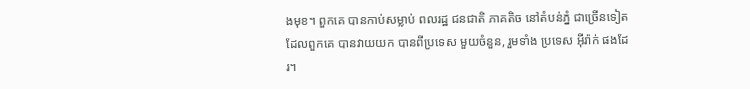ងមុខ។ ពួកគេ បានកាប់សម្លាប់ ពលរដ្ឋ ជនជាតិ ភាគតិច នៅតំបន់ភ្នំ ជាច្រើនទៀត ដែលពួកគេ បានវាយយក បានពីប្រទេស មួយចំនួន, រួមទាំង ប្រទេស អ៊ីរ៉ាក់ ផងដែរ។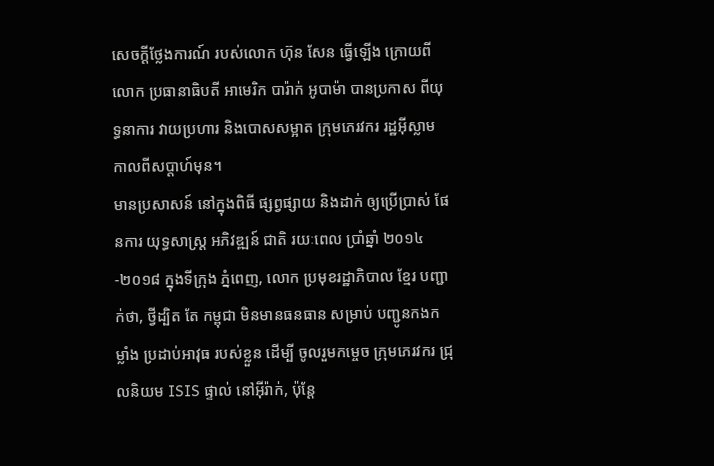សេចក្តីថ្លែងការណ៍ របស់លោក ហ៊ុន សែន ធ្វើឡើង ក្រោយពីលោក ប្រធានាធិបតី អាមេរិក បារ៉ាក់ អូបាម៉ា បានប្រកាស ពីយុទ្ធនាការ វាយប្រហារ និងបោសសម្អាត ក្រុមភេរវករ រដ្ឋអ៊ីស្លាម កាលពីសប្តាហ៍មុន។
មានប្រសាសន៍ នៅក្នុងពិធី ផ្សព្វផ្សាយ និងដាក់ ឲ្យប្រើប្រាស់ ផែនការ យុទ្ធសាស្ដ្រ អភិវឌ្ឍន៍ ជាតិ រយៈពេល ប្រាំឆ្នាំ ២០១៤-២០១៨ ក្នុងទីក្រុង ភ្នំពេញ, លោក ប្រមុខរដ្ឋាភិបាល ខ្មែរ បញ្ជាក់ថា, ថ្វីដ្បិត តែ កម្ពុជា មិនមានធនធាន សម្រាប់ បញ្ជូនកងកម្លាំង ប្រដាប់អាវុធ របស់ខ្លួន ដើម្បី ចូលរួមកម្ចេច ក្រុមភេរវករ ជ្រុលនិយម ISIS ផ្ទាល់ នៅអ៊ីរ៉ាក់, ប៉ុន្តែ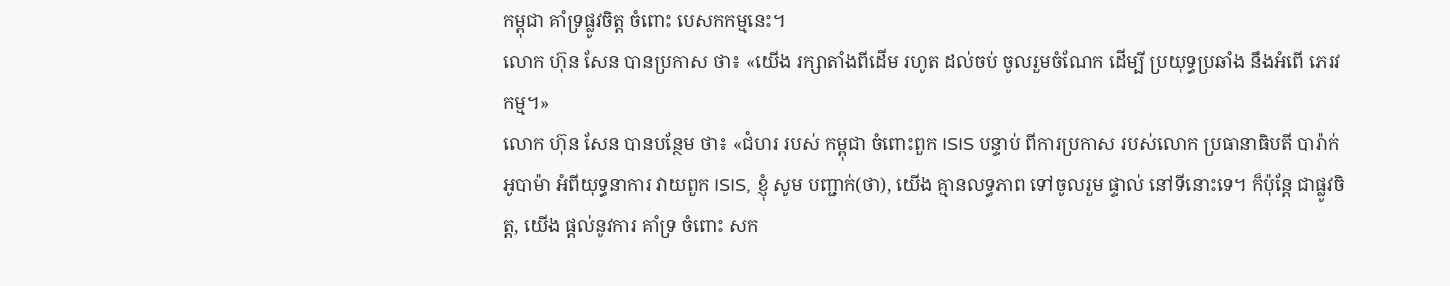កម្ពុជា គាំទ្រផ្លូវចិត្ត ចំពោះ បេសកកម្មនេះ។
លោក ហ៊ុន សែន បានប្រកាស ថា៖ «យើង រក្សាតាំងពីដើម រហូត ដល់ចប់ ចូលរួមចំណែក ដើម្បី ប្រយុទ្ធប្រឆាំង នឹងអំពើ ភេរវកម្ម។»
លោក ហ៊ុន សែន បានបន្ថែម ថា៖ «ជំហរ របស់ កម្ពុជា ចំពោះពួក ISIS បន្ទាប់ ពីការប្រកាស របស់លោក ប្រធានាធិបតី បារ៉ាក់ អូបាម៉ា អំពីយុទ្ធនាការ វាយពួក ISIS, ខ្ញុំ សូម បញ្ជាក់(ថា), យើង គ្មានលទ្ធភាព ទៅចូលរួម ផ្ទាល់ នៅទីនោះទេ។ ក៏ប៉ុន្តែ ជាផ្លូវចិត្ត, យើង ផ្តល់នូវការ គាំទ្រ ចំពោះ សក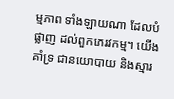ម្មភាព ទាំងឡាយណា ដែលបំផ្លាញ ដល់ពួកភេរវកម្ម។ យើង គាំទ្រ ជានយោបាយ និងស្មារ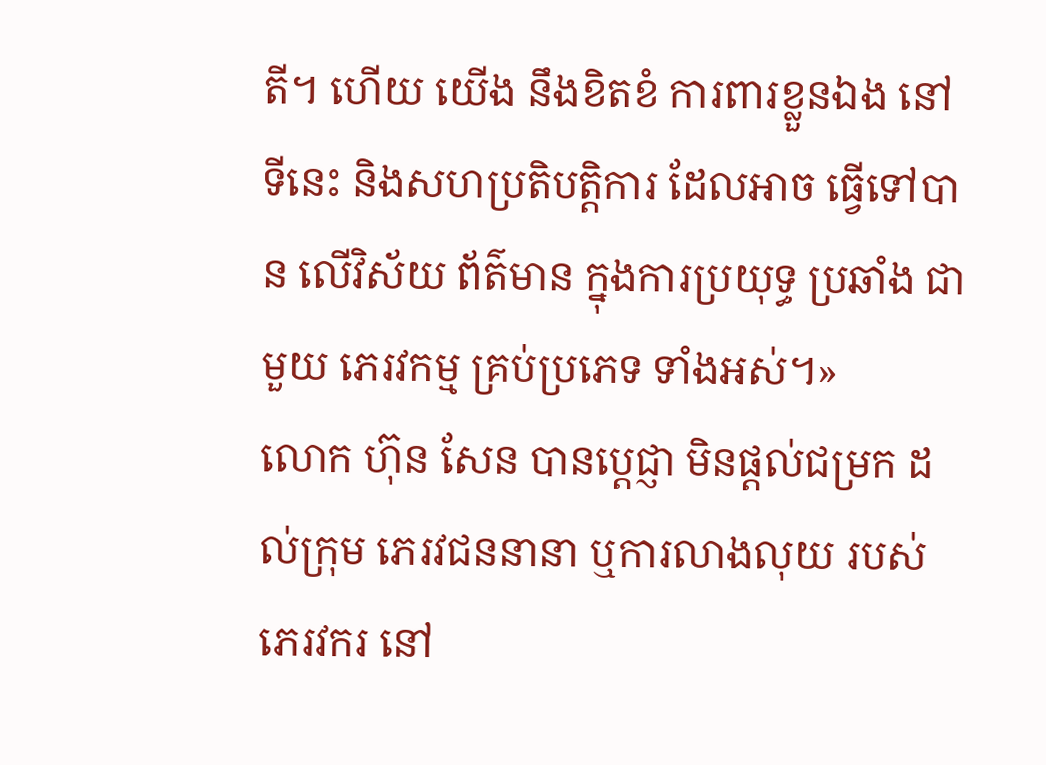តី។ ហើយ យើង នឹងខិតខំ ការពារខ្លួនឯង នៅទីនេះ និងសហប្រតិបត្តិការ ដែលអាច ធ្វើទៅបាន លើវិស័យ ព័ត៌មាន ក្នុងការប្រយុទ្ធ ប្រឆាំង ជាមួយ ភេរវកម្ម គ្រប់ប្រភេទ ទាំងអស់។»
លោក ហ៊ុន សែន បានប្តេជ្ញា មិនផ្តល់ជម្រក ដល់ក្រុម ភេរវជននានា ឬការលាងលុយ របស់ ភេរវករ នៅ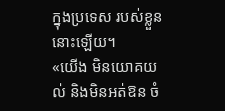ក្នុងប្រទេស របស់ខ្លួន នោះឡើយ។
«យើង មិនយោគយល់ និងមិនអត់ឱន ចំ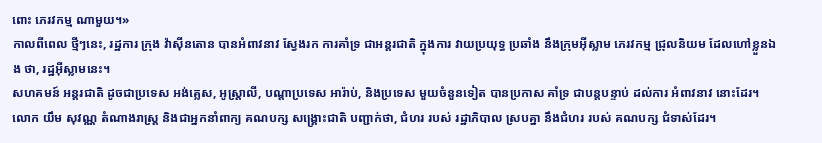ពោះ ភេរវកម្ម ណាមួយ។»
កាលពីពេល ថ្មីៗនេះ, រដ្ឋការ ក្រុង វ៉ាស៊ីនតោន បានអំពាវនាវ ស្វែងរក ការគាំទ្រ ជាអន្តរជាតិ ក្នុងការ វាយប្រយុទ្ធ ប្រឆាំង នឹងក្រុមអ៊ីស្លាម ភេរវកម្ម ជ្រុលនិយម ដែលហៅខ្លួនឯង ថា, រដ្ឋអ៊ីស្លាមនេះ។
សហគមន៍ អន្តរជាតិ ដូចជាប្រទេស អង់គ្លេស, អូស្ត្រាលី, បណ្តាប្រទេស អារ៉ាប់, និងប្រទេស មួយចំនួនទៀត បានប្រកាស គាំទ្រ ជាបន្តបន្ទាប់ ដល់ការ អំពាវនាវ នោះដែរ។
លោក យឹម សុវណ្ណ តំណាងរាស្ដ្រ និងជាអ្នកនាំពាក្យ គណបក្ស សង្គ្រោះជាតិ បញ្ជាក់ថា, ជំហរ របស់ រដ្ឋាភិបាល ស្របគ្នា នឹងជំហរ របស់ គណបក្ស ជំទាស់ដែរ។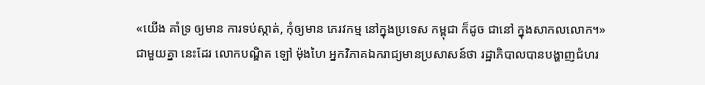«យើង គាំទ្រ ឲ្យមាន ការទប់ស្កាត់, កុំឲ្យមាន ភេរវកម្ម នៅក្នុងប្រទេស កម្ពុជា ក៏ដូច ជានៅ ក្នុងសាកលលោក។»
ជាមួយគ្នា នេះដែរ លោកបណ្ឌិត ឡៅ ម៉ុងហៃ អ្នកវិភាគឯករាជ្យមានប្រសាសន៍ថា រដ្ឋាភិបាលបានបង្ហាញជំហរ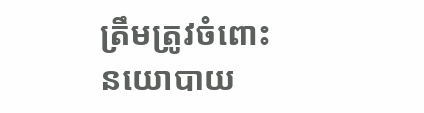ត្រឹមត្រូវចំពោះនយោបាយ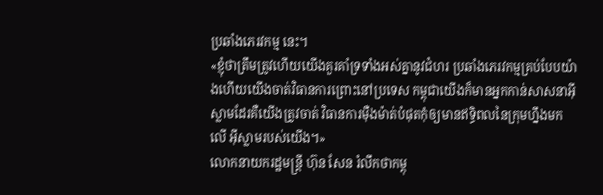ប្រឆាំងភេរវកម្ម នេះ។
«ខ្ញុំថាត្រឹមត្រូវហើយយើងគួរគាំទ្រទាំងអស់គ្នានូវជំហរ ប្រឆាំងភេរវកម្មគ្រប់បែបយ៉ាងហើយយើងចាត់វិធានការព្រោះនៅប្រទេស កម្ពុជាយើងក៏មានអ្នកកាន់សាសនាអ៊ីស្លាមដែរគឺយើងត្រូវចាត់ វិធានការម៉ឺងម៉ាត់បំផុតកុំឲ្យមានឥទ្ធិពលនៃក្រុមហ្នឹងមកលើ អ៊ីស្លាមរបស់យើង។»
លោកនាយករដ្ឋមន្ត្រី ហ៊ុន សែន រំលឹកថាកម្ពុ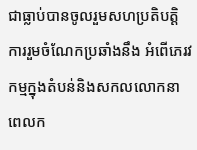ជាធ្លាប់បានចូលរួមសហប្រតិបត្តិការរួមចំណែកប្រឆាំងនឹង អំពើភេរវកម្មក្នុងតំបន់និងសកលលោកនាពេលក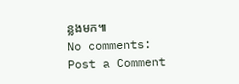ន្លងមក៕
No comments:
Post a Comment